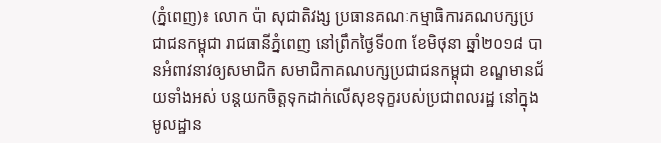(ភ្នំពេញ)៖ លោក ប៉ា សុជាតិវង្ស ប្រធានគណៈកម្មាធិការគណបក្សប្រជាជនកម្ពុជា រាជធានីភ្នំពេញ នៅព្រឹកថ្ងៃទី០៣ ខែមិថុនា ឆ្នាំ២០១៨ បានអំពាវនាវឲ្យសមាជិក សមាជិកាគណបក្សប្រជាជនកម្ពុជា ខណ្ឌមានជ័យទាំងអស់ បន្តយកចិត្តទុកដាក់លើសុខទុក្ខរបស់ប្រជាពលរដ្ឋ នៅក្នុងមូលដ្ឋាន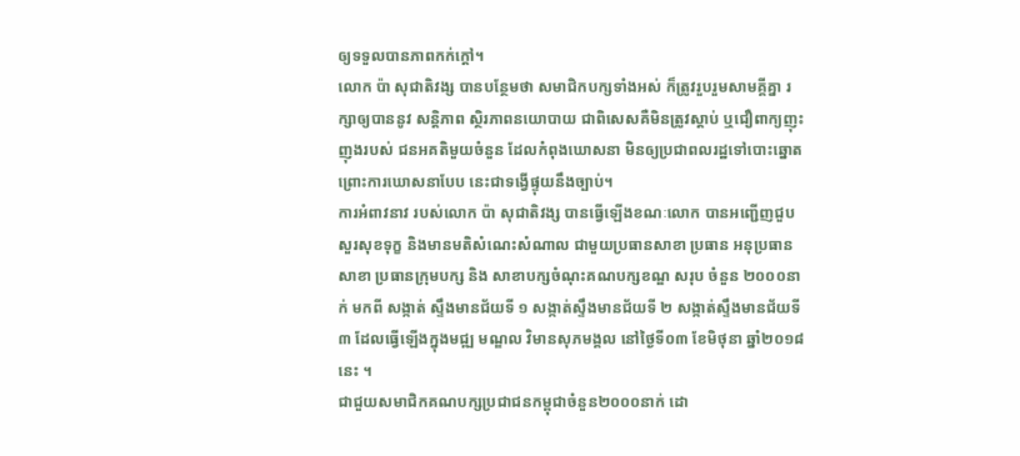ឲ្យទទួលបានភាពកក់ក្តៅ។
លោក ប៉ា សុជាតិវង្ស បានបន្ថែមថា សមាជិកបក្សទាំងអស់ ក៏ត្រូវរួបរួមសាមគ្គីគ្នា រក្សាឲ្យបាននូវ សន្តិភាព ស្ថិរភាពនយោបាយ ជាពិសេសគឺមិនត្រូវស្តាប់ ឬជឿពាក្យញុះញុងរបស់ ជនអគតិមួយចំនួន ដែលកំពុងឃោសនា មិនឲ្យប្រជាពលរដ្ឋទៅបោះឆ្នោត ព្រោះការឃោសនាបែប នេះជាទង្វើផ្ទុយនឹងច្បាប់។
ការអំពាវនាវ របស់លោក ប៉ា សុជាតិវង្ស បានធ្វើឡើងខណៈលោក បានអញ្ជើញជួបសួរសុខទុក្ខ និងមានមតិសំណេះសំណាល ជាមួយប្រធានសាខា ប្រធាន អនុប្រធានសាខា ប្រធានក្រុមបក្ស និង សាខាបក្សចំណុះគណបក្សខណ្ឌ សរុប ចំនួន ២០០០នាក់ មកពី សង្កាត់ ស្ទឹងមានជ័យទី ១ សង្កាត់ស្ទឹងមានជ័យទី ២ សង្កាត់ស្ទឹងមានជ័យទី ៣ ដែលធ្វើឡើងក្នុងមជ្ឍ មណ្ឌល វិមានសុភមង្គល នៅថ្ងៃទី០៣ ខែមិថុនា ឆ្នាំ២០១៨នេះ ។
ជាជួយសមាជិកគណបក្សប្រជាជនកម្ពុជាចំនួន២០០០នាក់ ដោ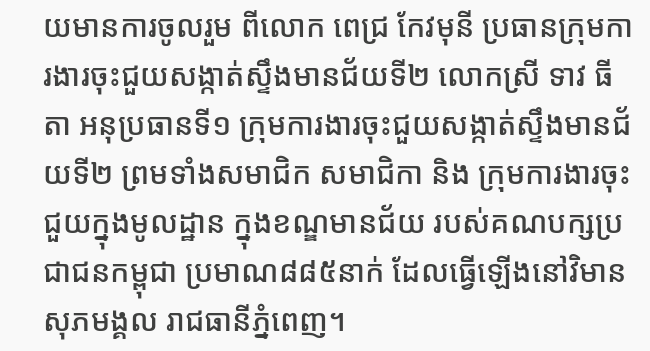យមានការចូលរួម ពីលោក ពេជ្រ កែវមុនី ប្រធានក្រុមការងារចុះជួយសង្កាត់ស្ទឹងមានជ័យទី២ លោកស្រី ទាវ ធីតា អនុប្រធានទី១ ក្រុមការងារចុះជួយសង្កាត់ស្ទឹងមានជ័យទី២ ព្រមទាំងសមាជិក សមាជិកា និង ក្រុមការងារចុះជួយក្នុងមូលដ្ឋាន ក្នុងខណ្ឌមានជ័យ របស់គណបក្សប្រជាជនកម្ពុជា ប្រមាណ៨៨៥នាក់ ដែលធ្វើឡើងនៅវិមានសុភមង្គល រាជធានីភ្នំពេញ។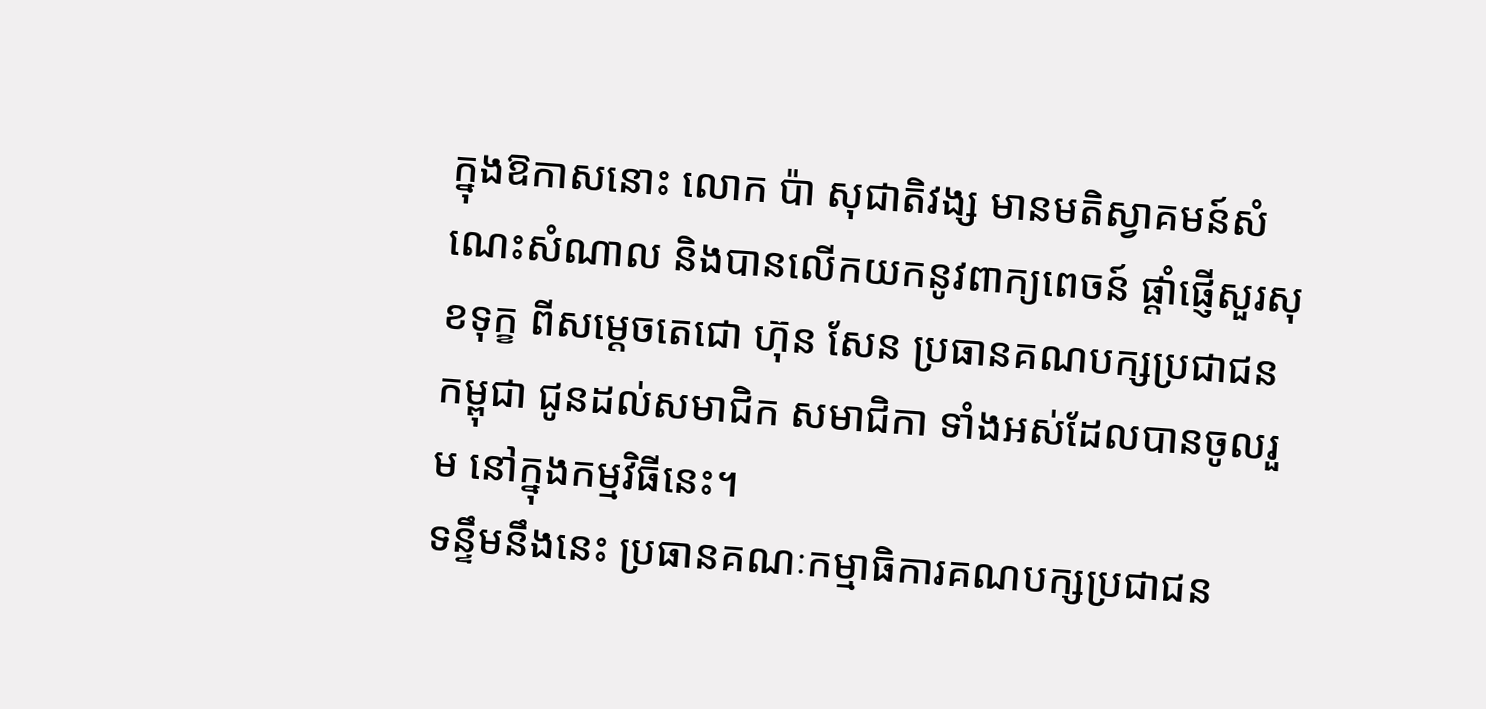ក្នុងឱកាសនោះ លោក ប៉ា សុជាតិវង្ស មានមតិស្វាគមន៍សំណេះសំណាល និងបានលើកយកនូវពាក្យពេចន៍ ផ្តាំផ្ញើសួរសុខទុក្ខ ពីសម្តេចតេជោ ហ៊ុន សែន ប្រធានគណបក្សប្រជាជនកម្ពុជា ជូនដល់សមាជិក សមាជិកា ទាំងអស់ដែលបានចូលរួម នៅក្នុងកម្មវិធីនេះ។
ទន្ទឹមនឹងនេះ ប្រធានគណៈកម្មាធិការគណបក្សប្រជាជន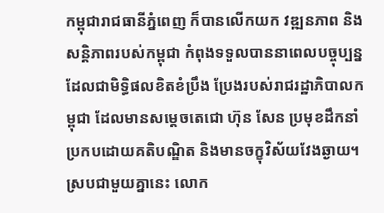កម្ពុជារាជធានីភ្នំពេញ ក៏បានលើកយក វឌ្ឍនភាព និងសន្តិភាពរបស់កម្ពុជា កំពុងទទួលបាននាពេលបច្ចុប្បន្ន ដែលជាមិទ្ធិផលខិតខំប្រឹង ប្រែងរបស់រាជរដ្ឋាភិបាលកម្ពុជា ដែលមានសម្តេចតេជោ ហ៊ុន សែន ប្រមុខដឹកនាំ ប្រកបដោយគតិបណ្ឌិត និងមានចក្ខុវិស័យវែងឆ្ងាយ។
ស្របជាមួយគ្នានេះ លោក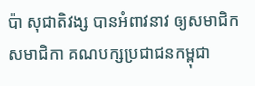ប៉ា សុជាតិវង្ស បានអំពាវនាវ ឲ្យសមាជិក សមាជិកា គណបក្សប្រជាជនកម្ពុជា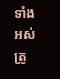ទាំងអស់ ត្រូ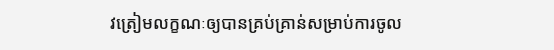វត្រៀមលក្ខណៈឲ្យបានគ្រប់គ្រាន់សម្រាប់ការចូល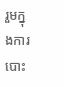រួមក្នុងការបោះ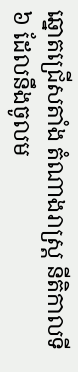ឆ្នោតជ្រើសតាំង តំណាងរាស្ត្រ នីតិកាលទី៦ ដែលនឹងចូលម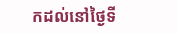កដល់នៅថ្ងៃទី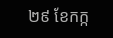២៩ ខែកក្ក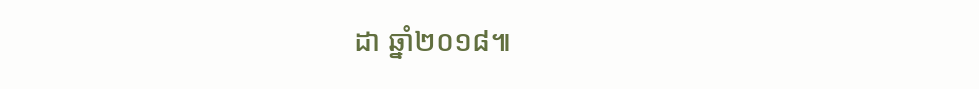ដា ឆ្នាំ២០១៨៕